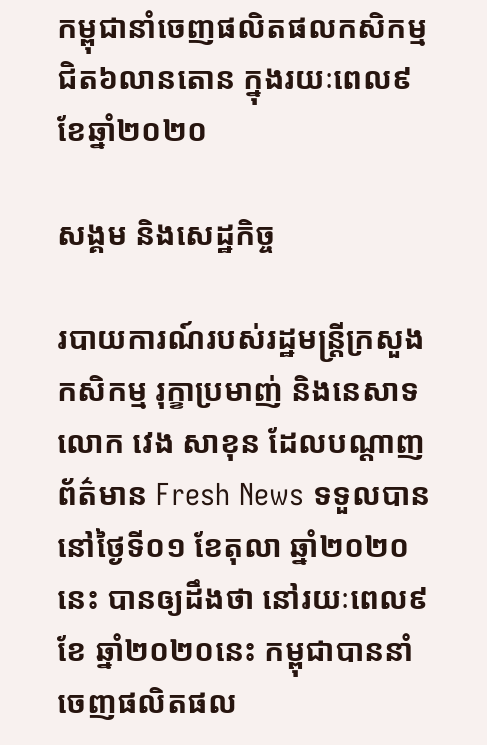កម្ពុជានាំចេញផលិតផលកសិកម្មជិត៦លានតោន ក្នុងរយៈពេល៩ខែឆ្នាំ២០២០

សង្គម និងសេដ្ឋកិច្ច

របាយការណ៍របស់រដ្ឋមន្ត្រីក្រសួងកសិកម្ម រុក្ខាប្រមាញ់ និងនេសាទ លោក វេង សាខុន ដែលបណ្តាញព័ត៌មាន Fresh News ទទួលបាននៅថ្ងៃទី០១ ខែតុលា ឆ្នាំ២០២០នេះ បានឲ្យដឹងថា នៅរយៈពេល៩ខែ ឆ្នាំ២០២០នេះ កម្ពុជាបាននាំចេញផលិតផល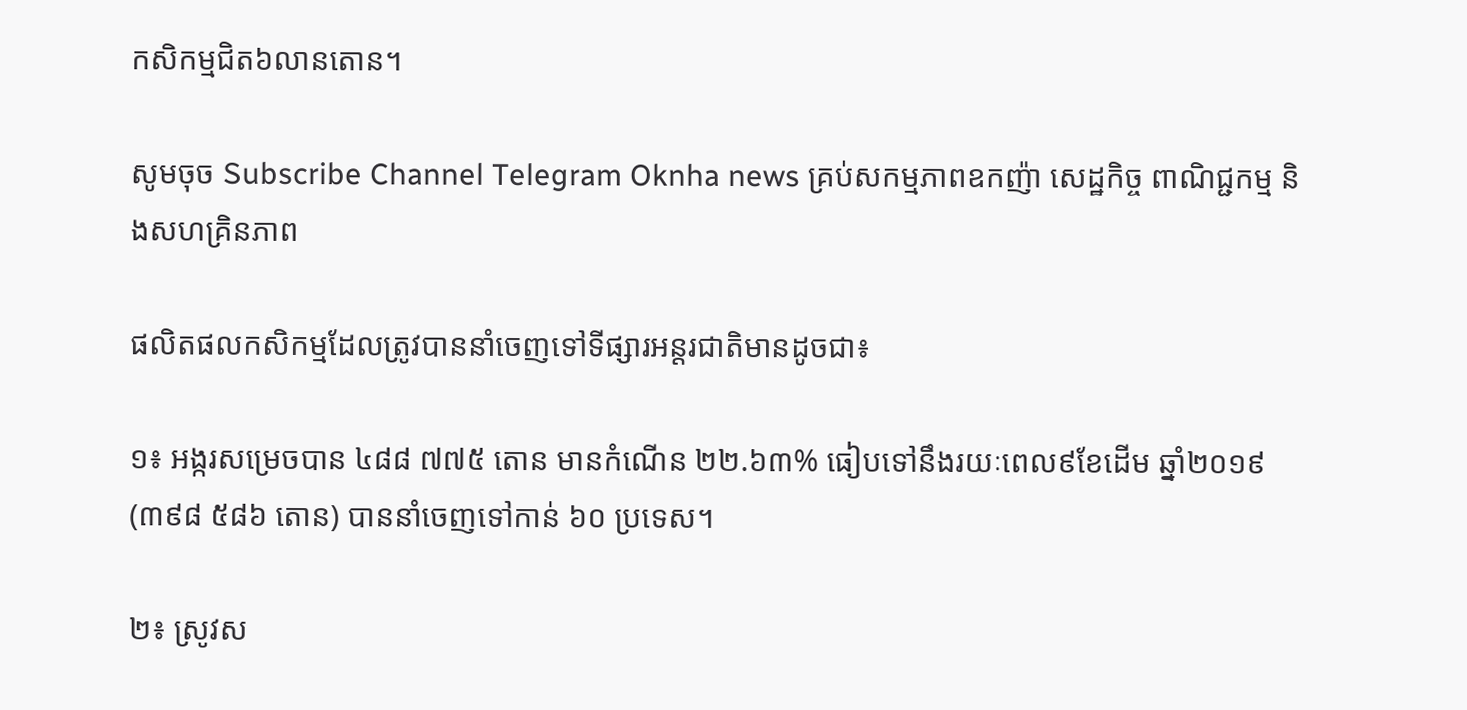កសិកម្មជិត៦លានតោន។

សូមចុច Subscribe Channel Telegram Oknha news គ្រប់សកម្មភាពឧកញ៉ា សេដ្ឋកិច្ច ពាណិជ្ជកម្ម និងសហគ្រិនភាព

ផលិតផលកសិកម្មដែលត្រូវបាននាំចេញទៅទីផ្សារអន្តរជាតិមានដូចជា៖

១៖ អង្ករសម្រេចបាន ៤៨៨ ៧៧៥ តោន មានកំណើន ២២.៦៣% ធៀបទៅនឹងរយៈពេល៩ខែដើម ឆ្នាំ២០១៩ (៣៩៨ ៥៨៦ តោន) បាននាំចេញទៅកាន់ ៦០ ប្រទេស។

២៖ ស្រូវស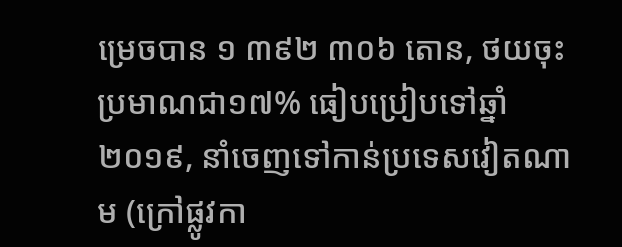ម្រេចបាន ១ ៣៩២ ៣០៦ តោន, ថយចុះប្រមាណជា១៧% ធៀបប្រៀបទៅឆ្នាំ២០១៩, នាំចេញទៅកាន់ប្រទេសវៀតណាម (ក្រៅផ្លូវកា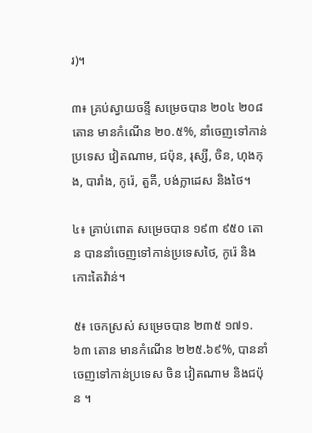រ)។

៣៖ គ្រប់ស្វាយចន្ទី សម្រេចបាន ២០៤ ២០៨ តោន មានកំណើន ២០.៥%, នាំចេញទៅកាន់ប្រទេស វៀតណាម, ជប៉ុន, រុស្សី, ចិន, ហុងកុង, បារាំង, កូរ៉េ, តួគី, បង់ក្លាដេស និងថៃ។

៤៖ គ្រាប់ពោត សម្រេចបាន ១៩៣ ៩៥០ តោន បាននាំចេញទៅកាន់ប្រទេសថៃ, កូរ៉េ និងកោះតៃវ៉ាន់។

៥៖ ចេកស្រស់ សម្រេចបាន ២៣៥ ១៧១.៦៣ តោន មានកំណើន ២២៥.៦៩%, បាននាំចេញទៅកាន់ប្រទេស ចិន វៀតណាម និងជប៉ុន ។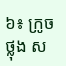៦៖ ក្រូចថ្លុង ស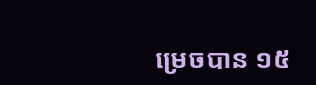ម្រេចបាន ១៥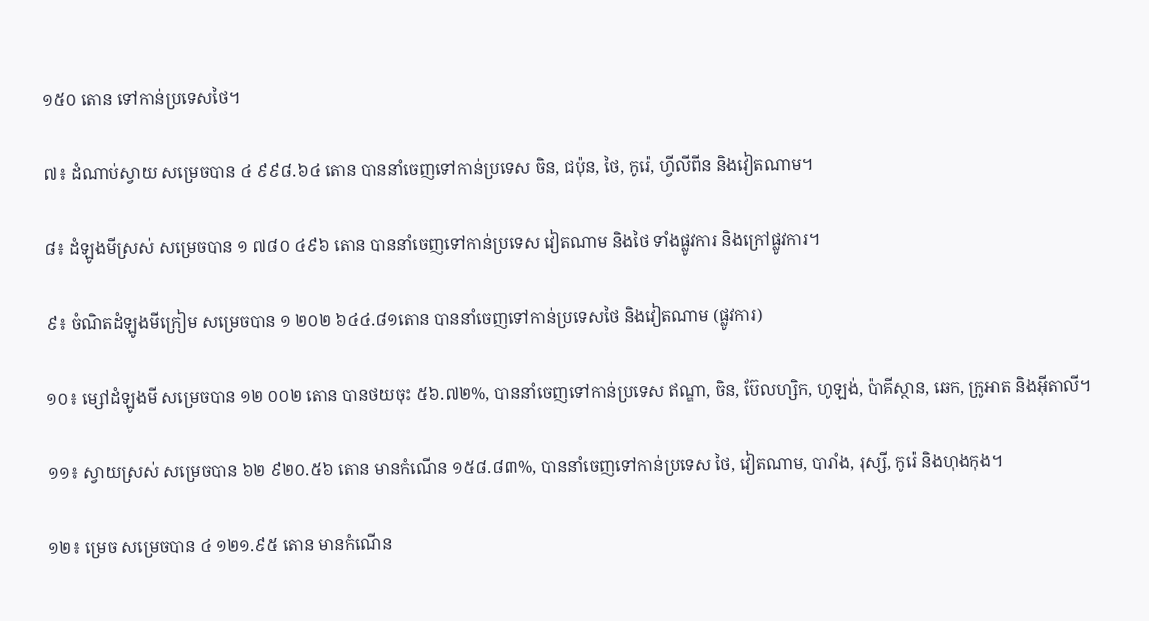១៥០ តោន ទៅកាន់ប្រទេសថៃ។

៧៖ ដំណាប់ស្វាយ សម្រេចបាន ៤ ៩៩៨.៦៤ តោន បាននាំចេញទៅកាន់ប្រទេស ចិន, ជប៉ុន, ថៃ, កូរ៉េ, ហ្វីលីពីន និងវៀតណាម។

៨៖ ដំឡូងមីស្រស់ សម្រេចបាន ១ ៧៨០ ៤៩៦ តោន បាននាំចេញទៅកាន់ប្រទេស វៀតណាម និងថៃ ទាំងផ្លូវការ និងក្រៅផ្លូវការ។

៩៖ ចំណិតដំឡូងមីក្រៀម សម្រេចបាន ១ ២០២ ៦៤៤.៨១តោន បាននាំចេញទៅកាន់ប្រទេសថៃ និងវៀតណាម (ផ្លូវការ)

១០៖ ម្សៅដំឡូងមី សម្រេចបាន ១២ ០០២ តោន បានថយចុះ ៥៦.៧២%, បាននាំចេញទៅកាន់ប្រទេស ឥណ្ឌា, ចិន, ប៊ែលហ្សិក, ហូឡង់, ប៉ាគីស្ថាន, ឆេក, ក្រូអាត និងអ៊ីតាលី។

១១៖ ស្វាយស្រស់ សម្រេចបាន ៦២ ៩២០.៥៦ តោន មានកំណើន ១៥៨.៨៣%, បាននាំចេញទៅកាន់ប្រទេស ថៃ, វៀតណាម, បារាំង, រុស្សី, កូរ៉េ និងហុងកុង។

១២៖ ម្រេច សម្រេចបាន ៤ ១២១.៩៥ តោន មានកំណើន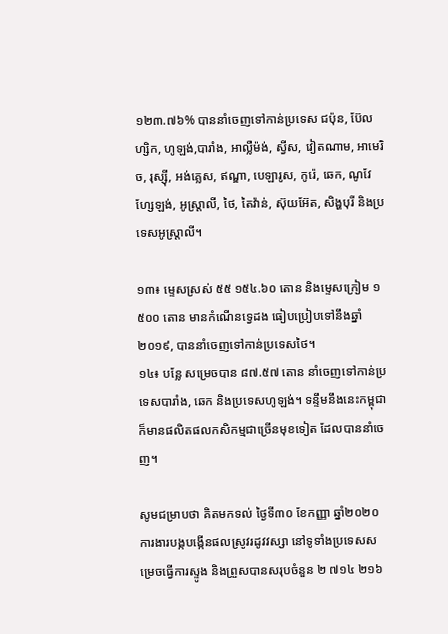១២៣.៧៦% បាននាំចេញទៅកាន់ប្រទេស ជប៉ុន, ប៊ែលហ្សិក, ហូឡង់,បារាំង, អាល្លឺម៉ង់, ស្វីស, វៀតណាម, អាមេរិច, រុស្ស៊ី, អង់គ្លេស, ឥណ្ឌា, បេឡារូស, កូរ៉េ, ឆេក, ណូវែហ្សែឡង់, អូស្រ្តាលី, ថៃ, តៃវ៉ាន់, ស៊ុយអ៊ែត, សិង្ហបុរី និងប្រទេសអូស្ត្រាលី។

១៣៖ ម្ទេសស្រស់ ៥៥ ១៥៤.៦០ តោន និងម្ទេសក្រៀម ១ ៥០០ តោន មានកំណើនទ្វេដង ធៀបប្រៀបទៅនឹងឆ្នាំ២០១៩, បាននាំចេញទៅកាន់ប្រទេសថៃ។
១៤៖ បន្លែ សម្រេចបាន ៨៧.៥៧ តោន នាំចេញទៅកាន់ប្រទេសបារាំង, ឆេក និងប្រទេសហូឡង់។ ទន្ទឹមនឹងនេះកម្ពុជា ក៏មានផលិតផលកសិកម្មជាច្រើនមុខទៀត ដែលបាននាំចេញ។

សូមជម្រាបថា គិតមកទល់ ថ្ងៃទី៣០ ខែកញ្ញា ឆ្នាំ២០២០ ការងារបង្កបង្កើនផលស្រូវរដូវវស្សា នៅទូទាំងប្រទេសសម្រេចធ្វើការស្ទូង និងព្រួសបានសរុបចំនួន ២ ៧១៤ ២១៦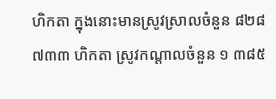ហិកតា ក្នុងនោះមានស្រូវស្រាលចំនួន ៨២៨ ៧៣៣ ហិកតា ស្រូវកណ្តាលចំនួន ១ ៣៨៥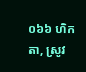០៦៦ ហិកតា, ស្រូវ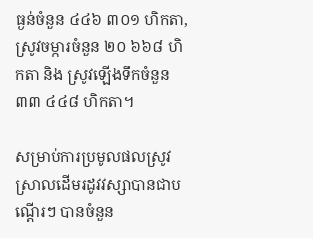ធ្ងន់ចំនួន ៤៤៦ ៣០១ ហិកតា, ស្រូវចម្ការចំនួន ២០ ៦៦៨ ហិកតា និង ស្រូវឡើងទឹកចំនួន ៣៣ ៤៤៨ ហិកតា។

សម្រាប់ការប្រមូលផលស្រូវស្រាលដើមរដូវវស្សាបានជាបណ្តើរៗ បានចំនួន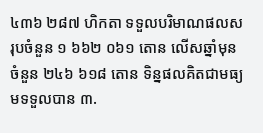៤៣៦ ២៨៧ ហិកតា ទទួលបរិមាណផលសរុបចំនួន ១ ៦៦២ ០៦១ តោន លើសឆ្នាំមុនចំនួន ២៤៦ ៦១៨ តោន ទិន្នផលគិតជាមធ្យមទទួលបាន ៣.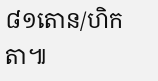៨១តោន/ហិកតា៕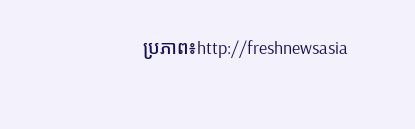ប្រភាព៖http://freshnewsasia